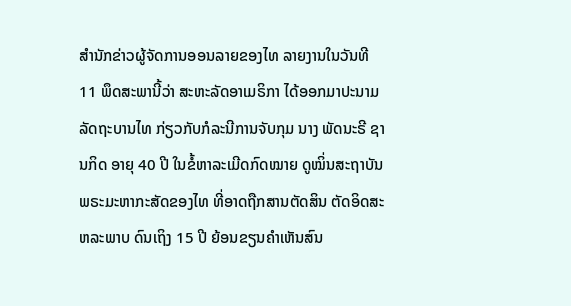ສຳນັກຂ່າວຜູ້ຈັດການອອນລາຍຂອງໄທ ລາຍງານໃນວັນທີ 11 ພຶດສະພານີ້ວ່າ ສະຫະລັດອາເມຣິກາ ໄດ້ອອກມາປະນາມລັດຖະບານໄທ ກ່ຽວກັບກໍລະນີການຈັບກຸມ ນາງ ພັດນະຣີ ຊານກິດ ອາຍຸ 40 ປີ ໃນຂໍ້ຫາລະເມີດກົດໝາຍ ດູໝິ່ນສະຖາບັນພຣະມະຫາກະສັດຂອງໄທ ທີ່ອາດຖືກສານຕັດສິນ ຕັດອິດສະຫລະພາບ ດົນເຖິງ 15 ປີ ຍ້ອນຂຽນຄຳເຫັນສົນ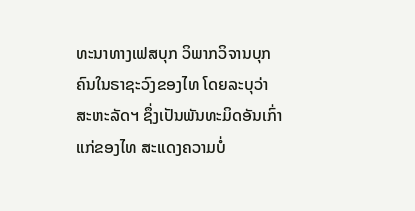ທະນາທາງເຟສບຸກ ວິພາກວິຈານບຸກຄົນໃນຣາຊະວົງຂອງໄທ ໂດຍລະບຸວ່າ ສະຫະລັດຯ ຊຶ່ງເປັນພັນທະມິດອັນເກົ່າແກ່ຂອງໄທ ສະແດງຄວາມບໍ່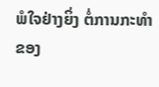ພໍໃຈຢ່າງຍິ່ງ ຕໍ່ການກະທຳຂອງ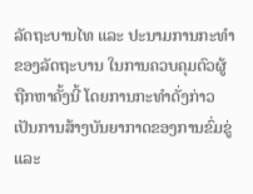ລັດຖະບານໄທ ແລະ ປະນາມການກະທຳຂອງລັດຖະບານ ໃນການຄວບຄຸມຕົວຜູ້ຖືກຫາຄັ້ງນີ້ ໂດຍການກະທຳດັ່ງກ່າວ ເປັນການສ້າງບັນຍາກາດຂອງການຂົ່ມຂູ່ ແລະ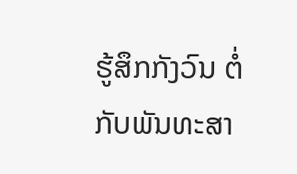ຮູ້ສຶກກັງວົນ ຕໍ່ກັບພັນທະສາ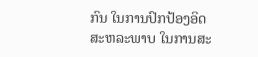ກົນ ໃນການປົກປ້ອງອິດສະຫລະພາບ ໃນການສະ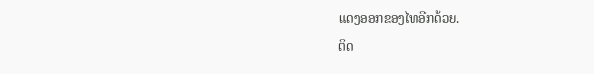ແດງອອກຂອງໄທອີກດ້ວຍ.
ຕິດ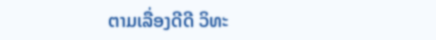ຕາມເລື່ອງດີດີ ວິທະ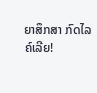ຍາສຶກສາ ກົດໄລຄ໌ເລີຍ!